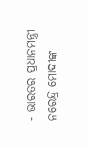- ଭାରତର ପ୍ରଧାନମନ୍ତ୍ରୀ ନରେନ୍ଦ୍ର ମୋଦୀଙ୍କ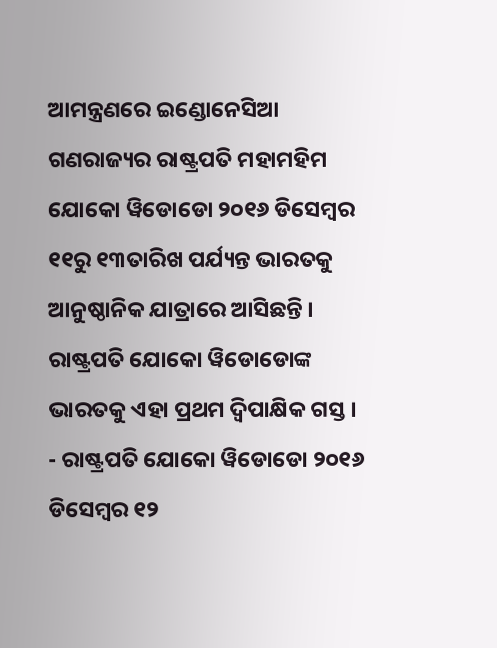ଆମନ୍ତ୍ରଣରେ ଇଣ୍ଡୋନେସିଆ ଗଣରାଜ୍ୟର ରାଷ୍ଟ୍ରପତି ମହାମହିମ ଯୋକୋ ୱିଡୋଡୋ ୨୦୧୬ ଡିସେମ୍ବର ୧୧ରୁ ୧୩ତାରିଖ ପର୍ଯ୍ୟନ୍ତ ଭାରତକୁ ଆନୁଷ୍ଠାନିକ ଯାତ୍ରାରେ ଆସିଛନ୍ତି । ରାଷ୍ଟ୍ରପତି ଯୋକୋ ୱିଡୋଡୋଙ୍କ ଭାରତକୁ ଏହା ପ୍ରଥମ ଦ୍ୱିପାକ୍ଷିକ ଗସ୍ତ ।
- ରାଷ୍ଟ୍ରପତି ଯୋକୋ ୱିଡୋଡୋ ୨୦୧୬ ଡିସେମ୍ବର ୧୨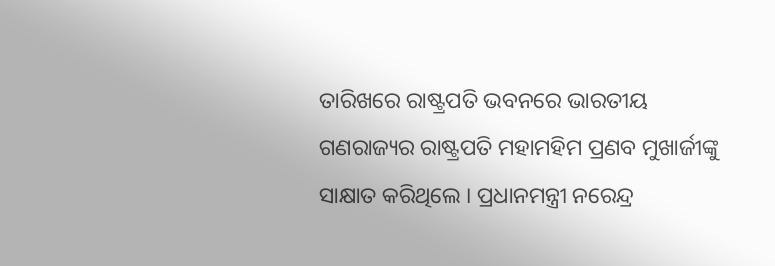ତାରିଖରେ ରାଷ୍ଟ୍ରପତି ଭବନରେ ଭାରତୀୟ ଗଣରାଜ୍ୟର ରାଷ୍ଟ୍ରପତି ମହାମହିମ ପ୍ରଣବ ମୁଖାର୍ଜୀଙ୍କୁ ସାକ୍ଷାତ କରିଥିଲେ । ପ୍ରଧାନମନ୍ତ୍ରୀ ନରେନ୍ଦ୍ର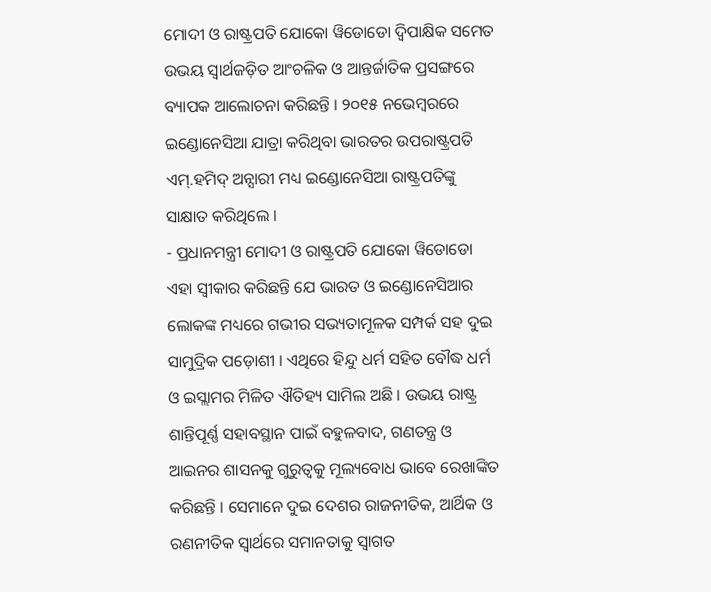ମୋଦୀ ଓ ରାଷ୍ଟ୍ରପତି ଯୋକୋ ୱିଡୋଡୋ ଦ୍ୱିପାକ୍ଷିକ ସମେତ ଉଭୟ ସ୍ୱାର୍ଥଜଡ଼ିତ ଆଂଚଳିକ ଓ ଆନ୍ତର୍ଜାତିକ ପ୍ରସଙ୍ଗରେ ବ୍ୟାପକ ଆଲୋଚନା କରିଛନ୍ତି । ୨୦୧୫ ନଭେମ୍ବରରେ ଇଣ୍ଡୋନେସିଆ ଯାତ୍ରା କରିଥିବା ଭାରତର ଉପରାଷ୍ଟ୍ରପତି ଏମ୍.ହମିଦ୍ ଅନ୍ସାରୀ ମଧ୍ୟ ଇଣ୍ଡୋନେସିଆ ରାଷ୍ଟ୍ରପତିଙ୍କୁ ସାକ୍ଷାତ କରିଥିଲେ ।
- ପ୍ରଧାନମନ୍ତ୍ରୀ ମୋଦୀ ଓ ରାଷ୍ଟ୍ରପତି ଯୋକୋ ୱିଡୋଡୋ ଏହା ସ୍ୱୀକାର କରିଛନ୍ତି ଯେ ଭାରତ ଓ ଇଣ୍ଡୋନେସିଆର ଲୋକଙ୍କ ମଧ୍ୟରେ ଗଭୀର ସଭ୍ୟତାମୂଳକ ସମ୍ପର୍କ ସହ ଦୁଇ ସାମୁଦ୍ରିକ ପଡ଼ୋଶୀ । ଏଥିରେ ହିନ୍ଦୁ ଧର୍ମ ସହିତ ବୌଦ୍ଧ ଧର୍ମ ଓ ଇସ୍ଲାମର ମିଳିତ ଐତିହ୍ୟ ସାମିଲ ଅଛି । ଉଭୟ ରାଷ୍ଟ୍ର ଶାନ୍ତିପୂର୍ଣ୍ଣ ସହାବସ୍ଥାନ ପାଇଁ ବହୁଳବାଦ, ଗଣତନ୍ତ୍ର ଓ ଆଇନର ଶାସନକୁ ଗୁରୁତ୍ୱକୁ ମୂଲ୍ୟବୋଧ ଭାବେ ରେଖାଙ୍କିତ କରିଛନ୍ତି । ସେମାନେ ଦୁଇ ଦେଶର ରାଜନୀତିକ, ଆର୍ଥିକ ଓ ରଣନୀତିକ ସ୍ୱାର୍ଥରେ ସମାନତାକୁ ସ୍ୱାଗତ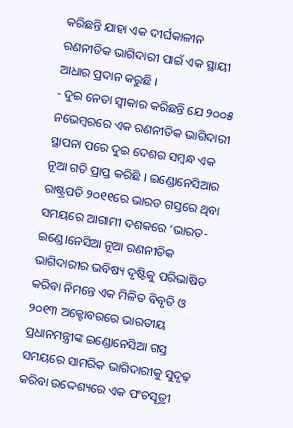କରିଛନ୍ତି ଯାହା ଏକ ଦୀର୍ଘକାଳୀନ ରଣନୀତିକ ଭାଗିଦାରୀ ପାଇଁ ଏକ ସ୍ଥାୟୀ ଆଧାର ପ୍ରଦାନ କରୁଛି ।
- ଦୁଇ ନେତା ସ୍ୱୀକାର କରିଛନ୍ତି ଯେ ୨୦୦୫ ନଭେମ୍ବରରେ ଏକ ରଣନୀତିକ ଭାଗିଦାରୀ ସ୍ଥାପନା ପରେ ଦୁଇ ଦେଶର ସମ୍ବନ୍ଧ ଏକ ନୂଆ ଗତି ପ୍ରାପ୍ତ କରିଛି । ଇଣ୍ଡୋନେସିଆର ରାଷ୍ଟ୍ରପତି ୨୦୧୧ରେ ଭାରତ ଗସ୍ତରେ ଥିବା ସମୟରେ ଆଗାମୀ ଦଶକରେ ‘ଭାରତ-ଇଣ୍ଡେ।ନେସିଆ ନୂଆ ରଣନୀତିକ ଭାଗିଦାରୀର ଭବିଷ୍ୟ ଦୃଷ୍ଟିକୁ ପରିଭାଷିତ କରିବା ନିମନ୍ତେ ଏକ ମିଳିତ ବିବୃତି ଓ ୨୦୧୩ ଅକ୍ଟୋବରରେ ଭାରତୀୟ ପ୍ରଧାନମନ୍ତ୍ରୀଙ୍କ ଇଣ୍ଡୋନେସିଆ ଗସ୍ତ ସମୟରେ ସାମରିକ ଭାଗିଦାରୀକୁ ସୁଦୃଢ଼ କରିବା ଉଦ୍ଦେଶ୍ୟରେ ଏକ ପଂଚସୂତ୍ରୀ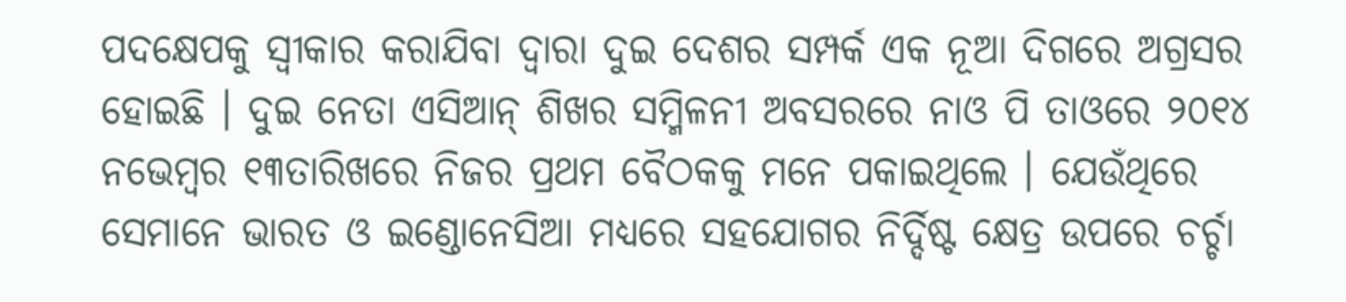ପଦକ୍ଷେପକୁ ସ୍ୱୀକାର କରାଯିବା ଦ୍ୱାରା ଦୁଇ ଦେଶର ସମ୍ପର୍କ ଏକ ନୂଆ ଦିଗରେ ଅଗ୍ରସର ହୋଇଛି । ଦୁଇ ନେତା ଏସିଆନ୍ ଶିଖର ସମ୍ମିଳନୀ ଅବସରରେ ନାଓ ପି ତାଓରେ ୨୦୧୪ ନଭେମ୍ବର ୧୩ତାରିଖରେ ନିଜର ପ୍ରଥମ ବୈଠକକୁ ମନେ ପକାଇଥିଲେ । ଯେଉଁଥିରେ ସେମାନେ ଭାରତ ଓ ଇଣ୍ଡୋନେସିଆ ମଧ୍ୟରେ ସହଯୋଗର ନିର୍ଦ୍ଦିଷ୍ଟ କ୍ଷେତ୍ର ଉପରେ ଚର୍ଚ୍ଚା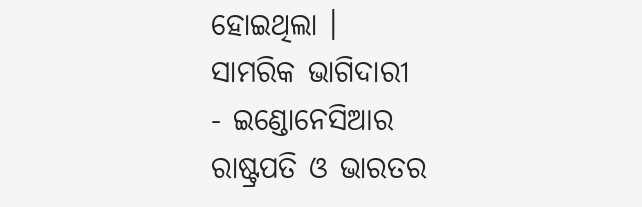ହୋଇଥିଲା ।
ସାମରିକ ଭାଗିଦାରୀ
- ଇଣ୍ଡୋନେସିଆର ରାଷ୍ଟ୍ରପତି ଓ ଭାରତର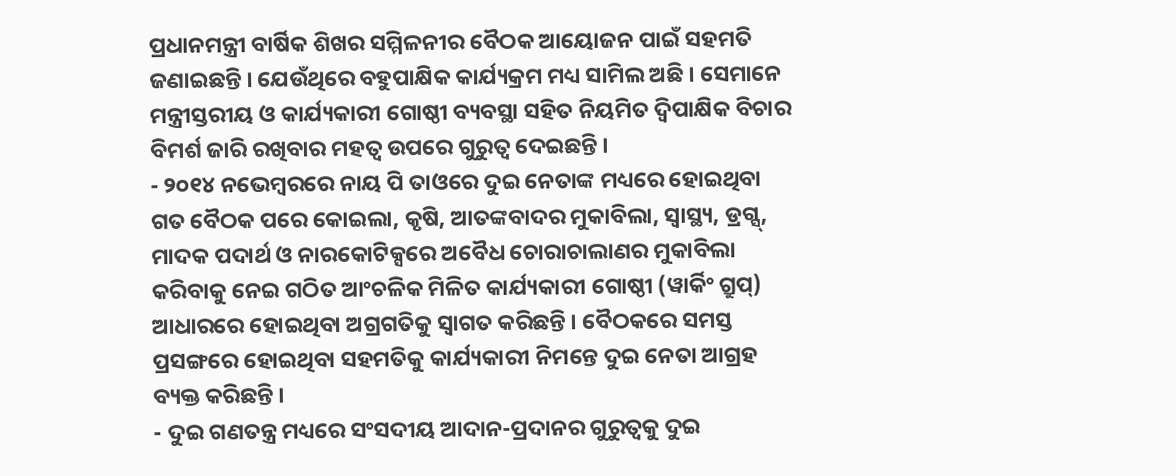ପ୍ରଧାନମନ୍ତ୍ରୀ ବାର୍ଷିକ ଶିଖର ସମ୍ମିଳନୀର ବୈଠକ ଆୟୋଜନ ପାଇଁ ସହମତି ଜଣାଇଛନ୍ତି । ଯେଉଁଥିରେ ବହୁପାକ୍ଷିକ କାର୍ଯ୍ୟକ୍ରମ ମଧ୍ୟ ସାମିଲ ଅଛି । ସେମାନେ ମନ୍ତ୍ରୀସ୍ତରୀୟ ଓ କାର୍ଯ୍ୟକାରୀ ଗୋଷ୍ଠୀ ବ୍ୟବସ୍ଥା ସହିତ ନିୟମିତ ଦ୍ୱିପାକ୍ଷିକ ବିଚାର ବିମର୍ଶ ଜାରି ରଖିବାର ମହତ୍ୱ ଉପରେ ଗୁରୁତ୍ୱ ଦେଇଛନ୍ତି ।
- ୨୦୧୪ ନଭେମ୍ବରରେ ନାୟ ପି ତାଓରେ ଦୁଇ ନେତାଙ୍କ ମଧ୍ୟରେ ହୋଇଥିବା ଗତ ବୈଠକ ପରେ କୋଇଲା, କୃଷି, ଆତଙ୍କବାଦର ମୁକାବିଲା, ସ୍ୱାସ୍ଥ୍ୟ, ଡ୍ରଗ୍ସ୍, ମାଦକ ପଦାର୍ଥ ଓ ନାରକୋଟିକ୍ସରେ ଅବୈଧ ଚୋରାଚାଲାଣର ମୁକାବିଲା କରିବାକୁ ନେଇ ଗଠିତ ଆଂଚଳିକ ମିଳିତ କାର୍ଯ୍ୟକାରୀ ଗୋଷ୍ଠୀ (ୱାର୍କିଂ ଗ୍ରୁପ୍) ଆଧାରରେ ହୋଇଥିବା ଅଗ୍ରଗତିକୁ ସ୍ୱାଗତ କରିଛନ୍ତି । ବୈଠକରେ ସମସ୍ତ ପ୍ରସଙ୍ଗରେ ହୋଇଥିବା ସହମତିକୁ କାର୍ଯ୍ୟକାରୀ ନିମନ୍ତେ ଦୁଇ ନେତା ଆଗ୍ରହ ବ୍ୟକ୍ତ କରିଛନ୍ତି ।
- ଦୁଇ ଗଣତନ୍ତ୍ର ମଧ୍ୟରେ ସଂସଦୀୟ ଆଦାନ-ପ୍ରଦାନର ଗୁରୁତ୍ୱକୁ ଦୁଇ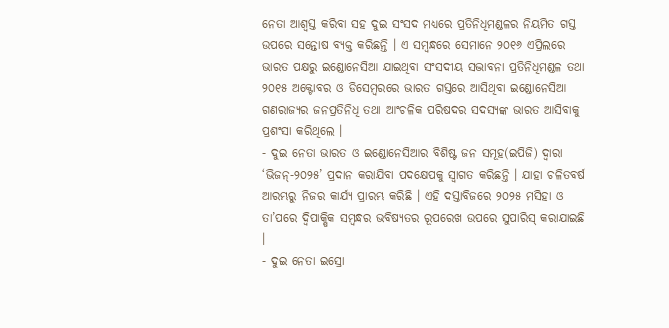ନେତା ଆଶ୍ୱସ୍ତ କରିବା ସହ ଦୁଇ ସଂସଦ ମଧ୍ୟରେ ପ୍ରତିନିଧିମଣ୍ଡଳର ନିୟମିତ ଗସ୍ତ ଉପରେ ସନ୍ତୋଷ ବ୍ୟକ୍ତ କରିଛନ୍ତି । ଏ ସମ୍ବନ୍ଧରେ ସେମାନେ ୨୦୧୬ ଏପ୍ରିଲରେ ଭାରତ ପକ୍ଷରୁ ଇଣ୍ଡୋନେସିଆ ଯାଇଥିବା ସଂସଦୀୟ ସଦ୍ଭାବନା ପ୍ରତିନିଧିମଣ୍ଡଳ ତଥା ୨୦୧୫ ଅକ୍ଟୋବର ଓ ଡିସେମ୍ବରରେ ଭାରତ ଗସ୍ତରେ ଆସିଥିବା ଇଣ୍ଡୋନେସିଆ ଗଣରାଜ୍ୟର ଜନପ୍ରତିନିଧି ତଥା ଆଂଚଳିକ ପରିଷଦର ସଦସ୍ୟଙ୍କ ଭାରତ ଆସିବାକୁ ପ୍ରଶଂସା କରିଥିଲେ ।
- ଦୁଇ ନେତା ଭାରତ ଓ ଇଣ୍ଡୋନେସିଆର ବିଶିଷ୍ଟ ଜନ ସମୂହ(ଇପିଜି) ଦ୍ୱାରା ‘ଭିଜନ୍-୨୦୨୫’ ପ୍ରଦାନ କରାଯିବା ପଦକ୍ଷେପକୁ ସ୍ୱାଗତ କରିଛନ୍ତି । ଯାହା ଚଳିତବର୍ଷ ଆରମ୍ଭରୁ ନିଜର କାର୍ଯ୍ୟ ପ୍ରାରମ୍ଭ କରିଛି । ଏହି ଦସ୍ତାବିଜରେ ୨୦୨୫ ମସିହା ଓ ତା’ପରେ ଦ୍ୱିପାକ୍ଷିକ ସମ୍ବନ୍ଧର ଭବିଷ୍ୟତର ରୂପରେଖ ଉପରେ ସୁପାରିସ୍ କରାଯାଇଛି ।
- ଦୁଇ ନେତା ଇସ୍ରୋ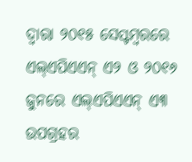ଦ୍ୱାରା ୨୦୧୫ ସେପ୍ଟମ୍ବରରେ ଏଲ୍ଏପିଏଏନ୍ ଏ୨ ଓ ୨୦୧୬ ଜୁନରେ ଏଲ୍ଏପିଏଏନ୍ ଏ୩ ଉପଗ୍ରହର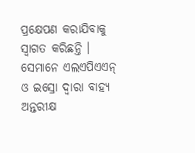ପ୍ରକ୍ଷେପଣ କରାଯିବାକୁ ସ୍ୱାଗତ କରିଛନ୍ତି । ସେମାନେ ଏଲଏପିଏଏନ୍ ଓ ଇସ୍ରୋ ଦ୍ୱାରା ବାହ୍ୟ ଅନ୍ତରୀକ୍ଷ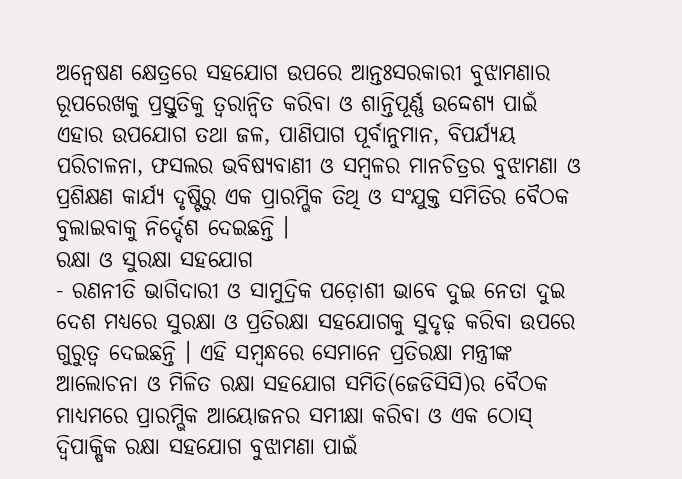ଅନ୍ୱେଷଣ କ୍ଷେତ୍ରରେ ସହଯୋଗ ଉପରେ ଆନ୍ତଃସରକାରୀ ବୁଝାମଣାର ରୂପରେଖକୁ ପ୍ରସ୍ତୁତିକୁ ତ୍ୱରାନ୍ୱିତ କରିବା ଓ ଶାନ୍ତିପୂର୍ଣ୍ଣ ଉଦ୍ଦେଶ୍ୟ ପାଇଁ ଏହାର ଉପଯୋଗ ତଥା ଜଳ, ପାଣିପାଗ ପୂର୍ବାନୁମାନ, ବିପର୍ଯ୍ୟୟ ପରିଚାଳନା, ଫସଲର ଭବିଷ୍ୟବାଣୀ ଓ ସମ୍ବଳର ମାନଚିତ୍ରର ବୁଝାମଣା ଓ ପ୍ରଶିକ୍ଷଣ କାର୍ଯ୍ୟ ଦୃଷ୍ଟିରୁ ଏକ ପ୍ରାରମ୍ଭିକ ତିଥି ଓ ସଂଯୁକ୍ତ ସମିତିର ବୈଠକ ବୁଲାଇବାକୁ ନିର୍ଦ୍ଦେଶ ଦେଇଛନ୍ତି ।
ରକ୍ଷା ଓ ସୁରକ୍ଷା ସହଯୋଗ
- ରଣନୀତି ଭାଗିଦାରୀ ଓ ସାମୁଦ୍ରିକ ପଡ଼ୋଶୀ ଭାବେ ଦୁଇ ନେତା ଦୁଇ ଦେଶ ମଧ୍ୟରେ ସୁରକ୍ଷା ଓ ପ୍ରତିରକ୍ଷା ସହଯୋଗକୁ ସୁଦୃଢ଼ କରିବା ଉପରେ ଗୁରୁତ୍ୱ ଦେଇଛନ୍ତି । ଏହି ସମ୍ବନ୍ଧରେ ସେମାନେ ପ୍ରତିରକ୍ଷା ମନ୍ତ୍ରୀଙ୍କ ଆଲୋଚନା ଓ ମିଳିତ ରକ୍ଷା ସହଯୋଗ ସମିତି(ଜେଡିସିସି)ର ବୈଠକ ମାଧ୍ୟମରେ ପ୍ରାରମ୍ଭିକ ଆୟୋଜନର ସମୀକ୍ଷା କରିବା ଓ ଏକ ଠୋସ୍ ଦ୍ୱିପାକ୍ଷିକ ରକ୍ଷା ସହଯୋଗ ବୁଝାମଣା ପାଇଁ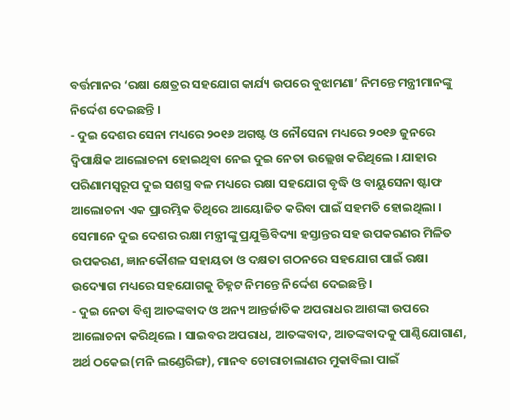ବର୍ତ୍ତମାନର ‘ରକ୍ଷା କ୍ଷେତ୍ରର ସହଯୋଗ କାର୍ଯ୍ୟ ଉପରେ ବୁଝାମଣା’ ନିମନ୍ତେ ମନ୍ତ୍ରୀମାନଙ୍କୁ ନିର୍ଦ୍ଦେଶ ଦେଇଛନ୍ତି ।
- ଦୁଇ ଦେଶର ସେନା ମଧ୍ୟରେ ୨୦୧୬ ଅଗଷ୍ଟ ଓ ନୌସେନା ମଧ୍ୟରେ ୨୦୧୬ ଜୁନରେ ଦ୍ଵିପାକ୍ଷିକ ଆଲୋଚନା ହୋଇଥିବା ନେଇ ଦୁଇ ନେତା ଉଲ୍ଲେଖ କରିଥିଲେ । ଯାହାର ପରିଣାମସ୍ୱରୂପ ଦୁଇ ସଶସ୍ତ୍ର ବଳ ମଧ୍ୟରେ ରକ୍ଷା ସହଯୋଗ ବୃଦ୍ଧି ଓ ବାୟୁସେନା ଷ୍ଟାଫ ଆଲୋଚନା ଏକ ପ୍ରାରମ୍ଭିକ ତିଥିରେ ଆୟୋଜିତ କରିବା ପାଇଁ ସହମତି ହୋଇଥିଲା । ସେମାନେ ଦୁଇ ଦେଶର ରକ୍ଷା ମନ୍ତ୍ରୀଙ୍କୁ ପ୍ରଯୁକ୍ତିବିଦ୍ୟା ହସ୍ତାନ୍ତର ସହ ଉପକରଣର ମିଳିତ ଉପକରଣ, ଜ୍ଞାନକୌଶଳ ସହାୟତା ଓ ଦକ୍ଷତା ଗଠନରେ ସହଯୋଗ ପାଇଁ ରକ୍ଷା ଉଦ୍ୟୋଗ ମଧ୍ୟରେ ସହଯୋଗକୁ ଚିହ୍ନଟ ନିମନ୍ତେ ନିର୍ଦ୍ଦେଶ ଦେଇଛନ୍ତି ।
- ଦୁଇ ନେତା ବିଶ୍ୱ ଆତଙ୍କବାଦ ଓ ଅନ୍ୟ ଆନ୍ତର୍ଜାତିକ ଅପରାଧର ଆଶଙ୍କା ଉପରେ ଆଲୋଚନା କରିଥିଲେ । ସାଇବର ଅପରାଧ, ଆତଙ୍କବାଦ, ଆତଙ୍କବାଦକୁ ପାଣ୍ଠିଯୋଗାଣ, ଅର୍ଥ ଠକେଇ(ମନି ଲଣ୍ଡେରିଙ୍ଗ), ମାନବ ଚୋରାଚାଲାଣର ମୁକାବିଲା ପାଇଁ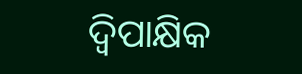ଦ୍ୱିପାକ୍ଷିକ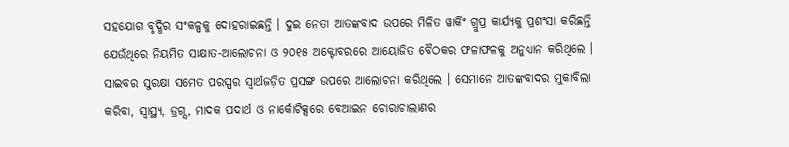ସହଯୋଗ ବୃଦ୍ଧିର ସଂକଳ୍ପକୁ ଦୋହରାଇଛନ୍ତି । ଦୁଇ ନେତା ଆତଙ୍କବାଦ ଉପରେ ମିଳିତ ୱାର୍କିଂ ଗ୍ରୁପ୍ର କାର୍ଯ୍ୟକୁ ପ୍ରଶଂସା କରିଛନ୍ତି ଯେଉଁଥିରେ ନିୟମିତ ସାକ୍ଷାତ-ଆଲୋଚନା ଓ ୨୦୧୫ ଅକ୍ଟୋବରରେ ଆୟୋଜିତ ବୈଠକର ଫଳାଫଳକୁ ଅନୁଧ୍ୟାନ କରିଥିଲେ । ସାଇବର ସୁରକ୍ଷା ସମେତ ପରସ୍ପର ସ୍ୱାର୍ଥଜଡ଼ିତ ପ୍ରସଙ୍ଗ ଉପରେ ଆଲୋଚନା କରିଥିଲେ । ସେମାନେ ଆତଙ୍କବାଦର ମୁକାବିଲା କରିବା, ସ୍ୱାସ୍ଥ୍ୟ, ଡ୍ରଗ୍ସ, ମାଦକ ପଦାର୍ଥ ଓ ନାର୍କୋଟିକ୍ସରେ ବେଆଇନ ଚୋରାଚାଲାଣର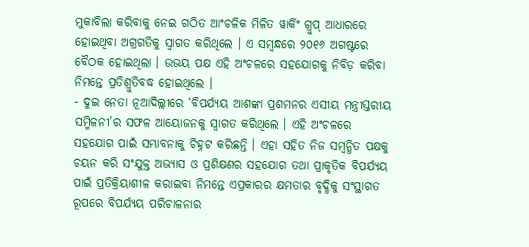ମୁକାବିଲା କରିବାକୁ ନେଇ ଗଠିତ ଆଂଚଳିକ ମିଳିତ ୱାର୍କିଂ ଗ୍ରୁପ୍ ଆଧାରରେ ହୋଇଥିବା ଅଗ୍ରଗତିକୁ ସ୍ୱାଗତ କରିଥିଲେ । ଏ ସମ୍ବନ୍ଧରେ ୨୦୧୬ ଅଗଷ୍ଟରେ ବୈଠକ ହୋଇଥିଲା । ଉଭୟ ପକ୍ଷ ଏହି ଅଂଚଳରେ ସହଯୋଗକୁ ନିବିଡ଼ କରିବା ନିମନ୍ତେ ପ୍ରତିଶ୍ରୁତିବଦ୍ଧ ହୋଇଥିଲେ ।
- ଦୁଇ ନେତା ନୂଆଦିଲ୍ଲୀରେ ‘ବିପର୍ଯ୍ୟୟ ଆଶଙ୍କା ପ୍ରଶମନର ଏସୀୟ ମନ୍ତ୍ରୀସ୍ତରୀୟ ସମ୍ମିଳନୀ’ର ସଫଳ ଆୟୋଜନକୁ ସ୍ୱାଗତ କରିଥିଲେ । ଏହି ଅଂଚଳରେ ସହଯୋଗ ପାଇଁ ସମ୍ଭାବନାକୁ ଚିହ୍ନଟ କରିଛନ୍ତି । ଏହା ସହିତ ନିଜ ସମ୍ବନ୍ଧିତ ପକ୍ଷକୁ ଚୟନ କରି ସଂଯୁକ୍ତ ଅଭ୍ୟାସ ଓ ପ୍ରଶିକ୍ଷଣର ସହଯୋଗ ତଥା ପ୍ରାକୃତିକ ବିପର୍ଯ୍ୟୟ ପାଇଁ ପ୍ରତିକ୍ରିୟାଶୀଳ କରାଇବା ନିମନ୍ତେ ଏପ୍ରକାରର କ୍ଷମତାର ବୃଦ୍ଧିକୁ ସଂସ୍ଥାଗତ ରୂପରେ ବିପର୍ଯ୍ୟୟ ପରିଚାଳନାର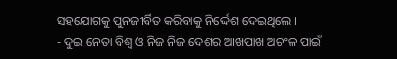ସହଯୋଗକୁ ପୁନଜୀର୍ବିତ କରିବାକୁ ନିର୍ଦ୍ଦେଶ ଦେଇଥିଲେ ।
- ଦୁଇ ନେତା ବିଶ୍ୱ ଓ ନିଜ ନିଜ ଦେଶର ଆଖପାଖ ଅଚଂଳ ପାଇଁ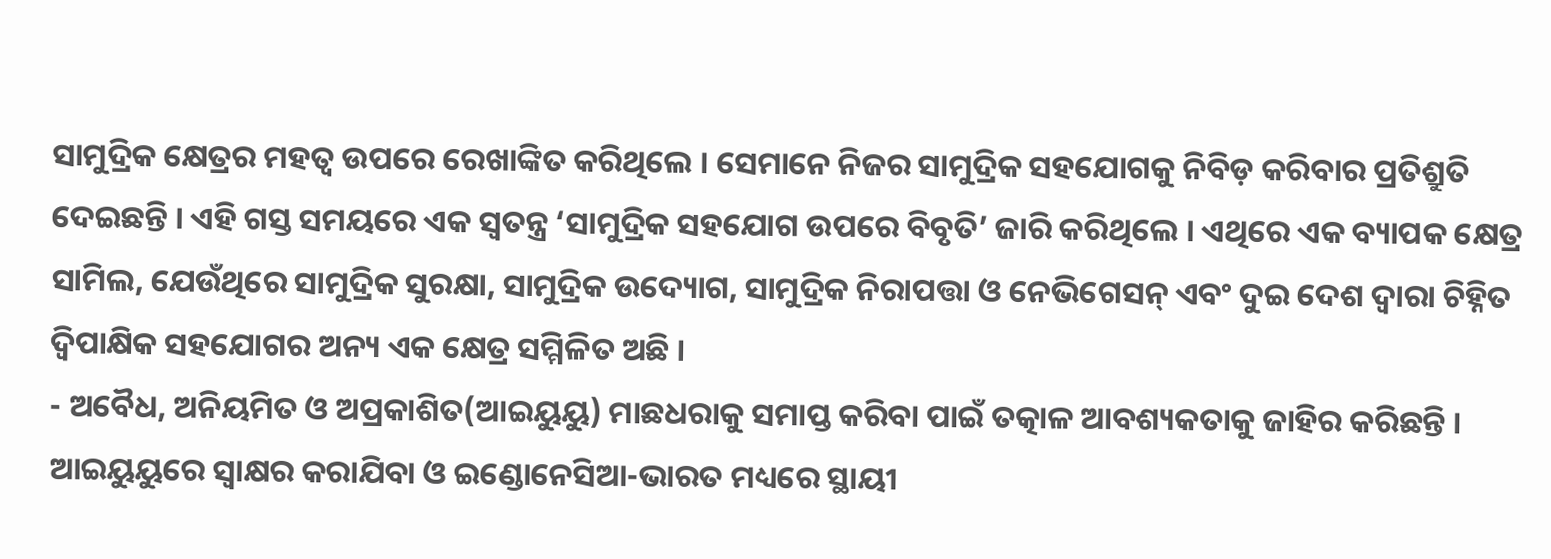ସାମୁଦ୍ରିକ କ୍ଷେତ୍ରର ମହତ୍ୱ ଉପରେ ରେଖାଙ୍କିତ କରିଥିଲେ । ସେମାନେ ନିଜର ସାମୁଦ୍ରିକ ସହଯୋଗକୁ ନିବିଡ଼ କରିବାର ପ୍ରତିଶ୍ରୁତି ଦେଇଛନ୍ତି । ଏହି ଗସ୍ତ ସମୟରେ ଏକ ସ୍ୱତନ୍ତ୍ର ‘ସାମୁଦ୍ରିକ ସହଯୋଗ ଉପରେ ବିବୃତି’ ଜାରି କରିଥିଲେ । ଏଥିରେ ଏକ ବ୍ୟାପକ କ୍ଷେତ୍ର ସାମିଲ, ଯେଉଁଥିରେ ସାମୁଦ୍ରିକ ସୁରକ୍ଷା, ସାମୁଦ୍ରିକ ଉଦ୍ୟୋଗ, ସାମୁଦ୍ରିକ ନିରାପତ୍ତା ଓ ନେଭିଗେସନ୍ ଏବଂ ଦୁଇ ଦେଶ ଦ୍ୱାରା ଚିହ୍ନିତ ଦ୍ୱିପାକ୍ଷିକ ସହଯୋଗର ଅନ୍ୟ ଏକ କ୍ଷେତ୍ର ସମ୍ମିଳିତ ଅଛି ।
- ଅବୈଧ, ଅନିୟମିତ ଓ ଅପ୍ରକାଶିତ(ଆଇୟୁୟୁ) ମାଛଧରାକୁ ସମାପ୍ତ କରିବା ପାଇଁ ତତ୍କାଳ ଆବଶ୍ୟକତାକୁ ଜାହିର କରିଛନ୍ତି । ଆଇୟୁୟୁରେ ସ୍ୱାକ୍ଷର କରାଯିବା ଓ ଇଣ୍ଡୋନେସିଆ-ଭାରତ ମଧ୍ୟରେ ସ୍ଥାୟୀ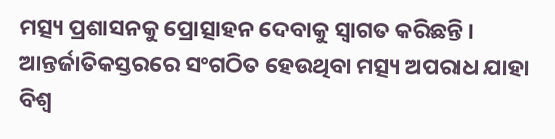ମତ୍ସ୍ୟ ପ୍ରଶାସନକୁ ପ୍ରୋତ୍ସାହନ ଦେବାକୁ ସ୍ୱାଗତ କରିଛନ୍ତି । ଆନ୍ତର୍ଜାତିକସ୍ତରରେ ସଂଗଠିତ ହେଉଥିବା ମତ୍ସ୍ୟ ଅପରାଧ ଯାହା ବିଶ୍ୱ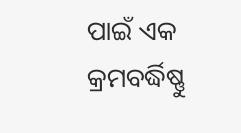ପାଇଁ ଏକ କ୍ରମବର୍ଦ୍ଧିଷ୍ଣୁ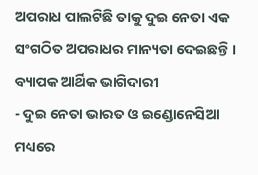ଅପରାଧ ପାଲଟିଛି ତାକୁ ଦୁଇ ନେତା ଏକ ସଂଗଠିତ ଅପରାଧର ମାନ୍ୟତା ଦେଇଛନ୍ତି ।
ବ୍ୟାପକ ଆର୍ଥିକ ଭାଗିଦାରୀ
- ଦୁଇ ନେତା ଭାରତ ଓ ଇଣ୍ଡୋନେସିଆ ମଧ୍ୟରେ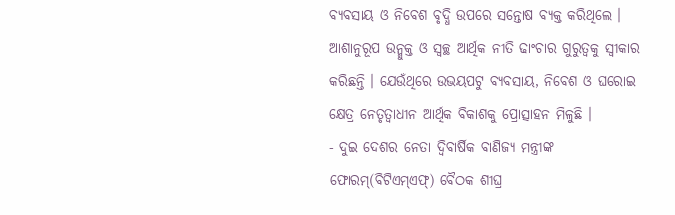ବ୍ୟବସାୟ ଓ ନିବେଶ ବୃଦ୍ଧି ଉପରେ ସନ୍ତୋଷ ବ୍ୟକ୍ତ କରିଥିଲେ । ଆଶାନୁରୂପ ଉନ୍ମୁକ୍ତ ଓ ସ୍ୱଚ୍ଛ ଆର୍ଥିକ ନୀତି ଢାଂଚାର ଗୁରୁତ୍ୱକୁ ସ୍ୱୀକାର କରିଛନ୍ତି । ଯେଉଁଥିରେ ଉଭୟପଟୁ ବ୍ୟବସାୟ, ନିବେଶ ଓ ଘରୋଇ କ୍ଷେତ୍ର ନେତୃତ୍ୱାଧୀନ ଆର୍ଥିକ ବିକାଶକୁ ପ୍ରୋତ୍ସାହନ ମିଳୁଛି ।
- ଦୁଇ ଦେଶର ନେତା ଦ୍ୱିବାର୍ଷିକ ବାଣିଜ୍ୟ ମନ୍ତ୍ରୀଙ୍କ ଫୋରମ୍(ବିଟିଏମ୍ଏଫ୍) ବୈଠକ ଶୀଘ୍ର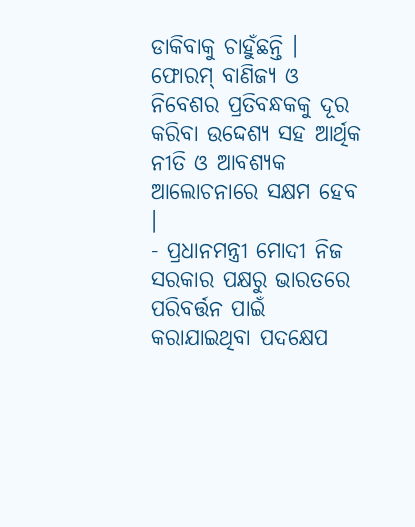ଡାକିବାକୁ ଚାହୁଁଛନ୍ତି । ଫୋରମ୍ ବାଣିଜ୍ୟ ଓ ନିବେଶର ପ୍ରତିବନ୍ଧକକୁ ଦୂର କରିବା ଉଦ୍ଦେଶ୍ୟ ସହ ଆର୍ଥିକ ନୀତି ଓ ଆବଶ୍ୟକ ଆଲୋଚନାରେ ସକ୍ଷମ ହେବ ।
- ପ୍ରଧାନମନ୍ତ୍ରୀ ମୋଦୀ ନିଜ ସରକାର ପକ୍ଷରୁ ଭାରତରେ ପରିବର୍ତ୍ତନ ପାଇଁ କରାଯାଇଥିବା ପଦକ୍ଷେପ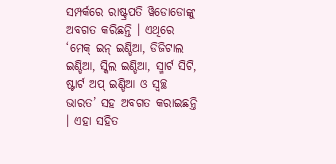ସମ୍ପର୍କରେ ରାଷ୍ଟ୍ରପତି ୱିଡୋଡୋଙ୍କୁ ଅବଗତ କରିଛନ୍ତି । ଏଥିରେ ‘ମେକ୍ ଇନ୍ ଇଣ୍ଡିଆ, ଡିଜିଟାଲ ଇଣ୍ଡିଆ, ସ୍କିଲ ଇଣ୍ଡିଆ, ସ୍ମାର୍ଟ ସିଟି, ଷ୍ଟାର୍ଟ ଅପ୍ ଇଣ୍ଡିଆ ଓ ସ୍ୱଚ୍ଛ ଭାରତ’ ସହ ଅବଗତ କରାଇଛନ୍ତି । ଏହା ସହିତ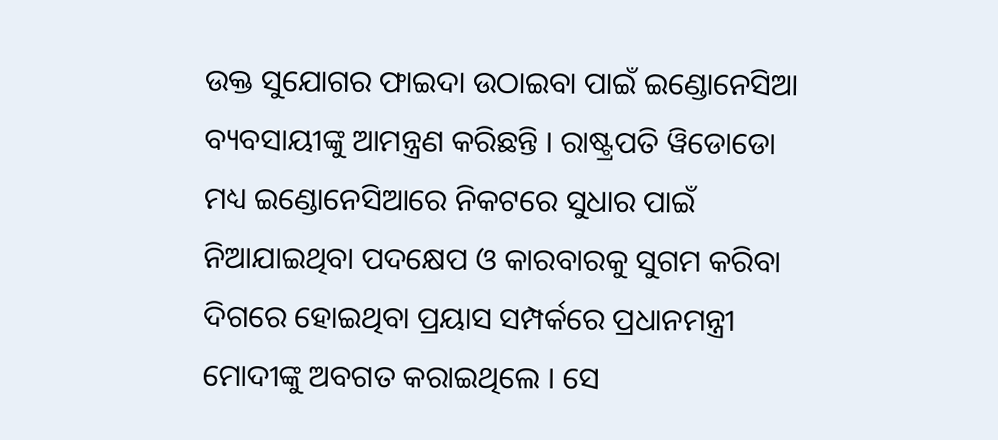ଉକ୍ତ ସୁଯୋଗର ଫାଇଦା ଉଠାଇବା ପାଇଁ ଇଣ୍ଡୋନେସିଆ ବ୍ୟବସାୟୀଙ୍କୁ ଆମନ୍ତ୍ରଣ କରିଛନ୍ତି । ରାଷ୍ଟ୍ରପତି ୱିଡୋଡୋ ମଧ୍ୟ ଇଣ୍ଡୋନେସିଆରେ ନିକଟରେ ସୁଧାର ପାଇଁ ନିଆଯାଇଥିବା ପଦକ୍ଷେପ ଓ କାରବାରକୁ ସୁଗମ କରିବା ଦିଗରେ ହୋଇଥିବା ପ୍ରୟାସ ସମ୍ପର୍କରେ ପ୍ରଧାନମନ୍ତ୍ରୀ ମୋଦୀଙ୍କୁ ଅବଗତ କରାଇଥିଲେ । ସେ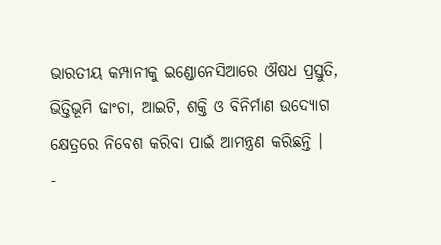ଭାରତୀୟ କମ୍ପାନୀକୁ ଇଣ୍ଡୋନେସିଆରେ ଔଷଧ ପ୍ରସ୍ତୁତି, ଭିତ୍ତିଭୂମି ଢାଂଚା, ଆଇଟି, ଶକ୍ତି ଓ ବିନିର୍ମାଣ ଉଦ୍ୟୋଗ କ୍ଷେତ୍ରରେ ନିବେଶ କରିବା ପାଇଁ ଆମନ୍ତ୍ରଣ କରିଛନ୍ତି ।
-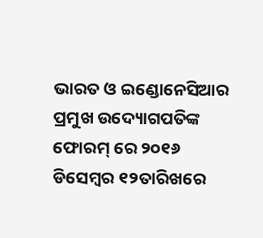ଭାରତ ଓ ଇଣ୍ଡୋନେସିଆର ପ୍ରମୁଖ ଉଦ୍ୟୋଗପତିଙ୍କ ଫୋରମ୍ ରେ ୨୦୧୬ ଡିସେମ୍ବର ୧୨ତାରିଖରେ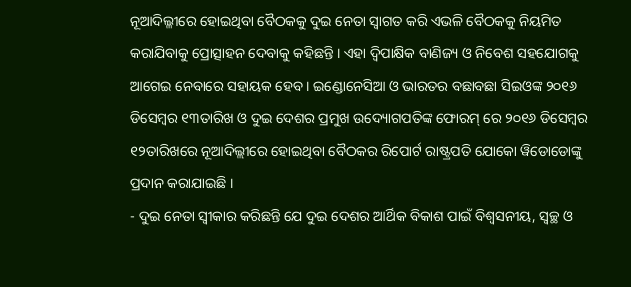ନୂଆଦିଲ୍ଳୀରେ ହୋଇଥିବା ବୈଠକକୁ ଦୁଇ ନେତା ସ୍ୱାଗତ କରି ଏଭଳି ବୈଠକକୁ ନିୟମିତ କରାଯିବାକୁ ପ୍ରୋତ୍ସାହନ ଦେବାକୁ କହିଛନ୍ତି । ଏହା ଦ୍ୱିପାକ୍ଷିକ ବାଣିଜ୍ୟ ଓ ନିବେଶ ସହଯୋଗକୁ ଆଗେଇ ନେବାରେ ସହାୟକ ହେବ । ଇଣ୍ଡୋନେସିଆ ଓ ଭାରତର ବଛାବଛା ସିଇଓଙ୍କ ୨୦୧୬ ଡିସେମ୍ବର ୧୩ତାରିଖ ଓ ଦୁଇ ଦେଶର ପ୍ରମୁଖ ଉଦ୍ୟୋଗପତିଙ୍କ ଫୋରମ୍ ରେ ୨୦୧୬ ଡିସେମ୍ବର ୧୨ତାରିଖରେ ନୂଆଦିଲ୍ଲୀରେ ହୋଇଥିବା ବୈଠକର ରିପୋର୍ଟ ରାଷ୍ଟ୍ରପତି ଯୋକୋ ୱିଡୋଡୋଙ୍କୁ ପ୍ରଦାନ କରାଯାଇଛି ।
- ଦୁଇ ନେତା ସ୍ୱୀକାର କରିଛନ୍ତି ଯେ ଦୁଇ ଦେଶର ଆର୍ଥିକ ବିକାଶ ପାଇଁ ବିଶ୍ୱସନୀୟ, ସ୍ୱଚ୍ଛ ଓ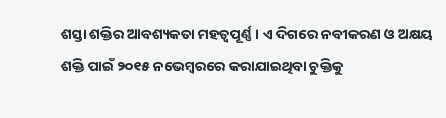ଶସ୍ତା ଶକ୍ତିର ଆବଶ୍ୟକତା ମହତ୍ୱପୂର୍ଣ୍ଣ । ଏ ଦିଗରେ ନବୀକରଣ ଓ ଅକ୍ଷୟ ଶକ୍ତି ପାଇଁ ୨୦୧୫ ନଭେମ୍ବରରେ କରାଯାଇଥିବା ଚୁକ୍ତିକୁ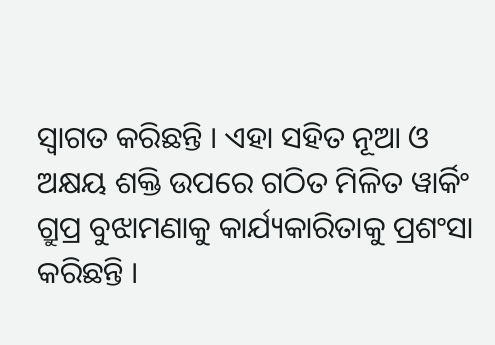ସ୍ୱାଗତ କରିଛନ୍ତି । ଏହା ସହିତ ନୂଆ ଓ ଅକ୍ଷୟ ଶକ୍ତି ଉପରେ ଗଠିତ ମିଳିତ ୱାର୍କିଂ ଗ୍ରୁପ୍ର ବୁଝାମଣାକୁ କାର୍ଯ୍ୟକାରିତାକୁ ପ୍ରଶଂସା କରିଛନ୍ତି ।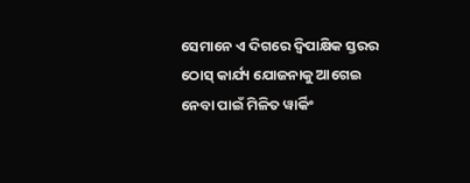ସେମାନେ ଏ ଦିଗରେ ଦ୍ୱିପାକ୍ଷିକ ସ୍ତରର ଠୋସ୍ କାର୍ଯ୍ୟ ଯୋଜନାକୁ ଆଗେଇ ନେବା ପାଇଁ ମିଳିତ ୱାର୍କିଂ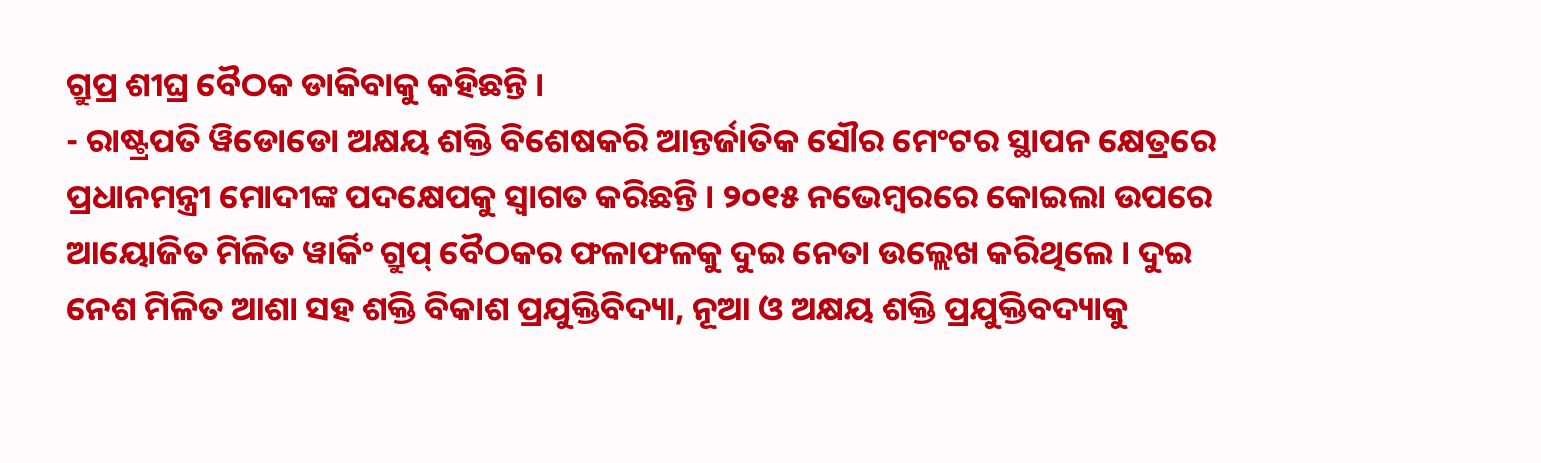ଗ୍ରୁପ୍ର ଶୀଘ୍ର ବୈଠକ ଡାକିବାକୁ କହିଛନ୍ତି ।
- ରାଷ୍ଟ୍ରପତି ୱିଡୋଡୋ ଅକ୍ଷୟ ଶକ୍ତି ବିଶେଷକରି ଆନ୍ତର୍ଜାତିକ ସୌର ମେଂଟର ସ୍ଥାପନ କ୍ଷେତ୍ରରେ ପ୍ରଧାନମନ୍ତ୍ରୀ ମୋଦୀଙ୍କ ପଦକ୍ଷେପକୁ ସ୍ୱାଗତ କରିଛନ୍ତି । ୨୦୧୫ ନଭେମ୍ବରରେ କୋଇଲା ଉପରେ ଆୟୋଜିତ ମିଳିତ ୱାର୍କିଂ ଗ୍ରୁପ୍ ବୈଠକର ଫଳାଫଳକୁ ଦୁଇ ନେତା ଉଲ୍ଲେଖ କରିଥିଲେ । ଦୁଇ ନେଶ ମିଳିତ ଆଶା ସହ ଶକ୍ତି ବିକାଶ ପ୍ରଯୁକ୍ତିବିଦ୍ୟା, ନୂଆ ଓ ଅକ୍ଷୟ ଶକ୍ତି ପ୍ରଯୁକ୍ତିବଦ୍ୟାକୁ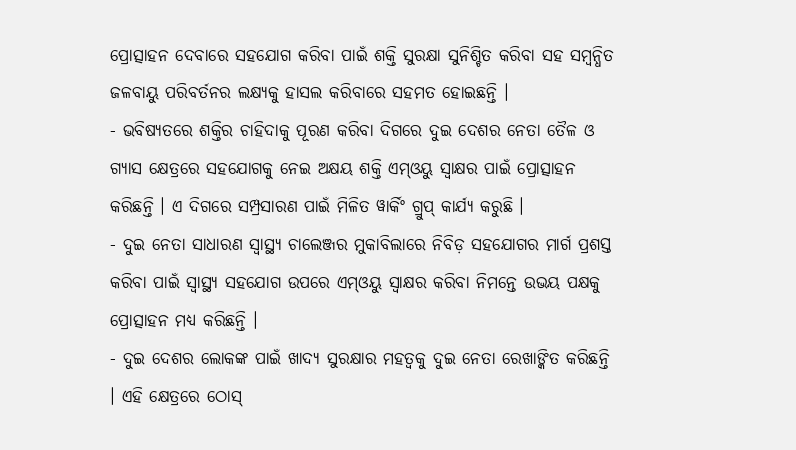ପ୍ରୋତ୍ସାହନ ଦେବାରେ ସହଯୋଗ କରିବା ପାଇଁ ଶକ୍ତି ସୁରକ୍ଷା ସୁନିଶ୍ଚିତ କରିବା ସହ ସମ୍ବନ୍ଧିତ ଜଳବାୟୁ ପରିବର୍ତନର ଲକ୍ଷ୍ୟକୁ ହାସଲ କରିବାରେ ସହମତ ହୋଇଛନ୍ତି ।
- ଭବିଷ୍ୟତରେ ଶକ୍ତିର ଚାହିଦାକୁ ପୂରଣ କରିବା ଦିଗରେ ଦୁଇ ଦେଶର ନେତା ତୈଳ ଓ ଗ୍ୟାସ କ୍ଷେତ୍ରରେ ସହଯୋଗକୁ ନେଇ ଅକ୍ଷୟ ଶକ୍ତି ଏମ୍ଓୟୁ ସ୍ୱାକ୍ଷର ପାଇଁ ପ୍ରୋତ୍ସାହନ କରିଛନ୍ତି । ଏ ଦିଗରେ ସମ୍ପ୍ରସାରଣ ପାଇଁ ମିଳିତ ୱାର୍କିଂ ଗ୍ରୁପ୍ କାର୍ଯ୍ୟ କରୁଛି ।
- ଦୁଇ ନେତା ସାଧାରଣ ସ୍ୱାସ୍ଥ୍ୟ ଚାଲେଞ୍ଜର ମୁକାବିଲାରେ ନିବିଡ଼ ସହଯୋଗର ମାର୍ଗ ପ୍ରଶସ୍ତ କରିବା ପାଇଁ ସ୍ୱାସ୍ଥ୍ୟ ସହଯୋଗ ଉପରେ ଏମ୍ଓୟୁ ସ୍ୱାକ୍ଷର କରିବା ନିମନ୍ତେ ଉଭୟ ପକ୍ଷକୁ ପ୍ରୋତ୍ସାହନ ମଧ୍ୟ କରିଛନ୍ତି ।
- ଦୁଇ ଦେଶର ଲୋକଙ୍କ ପାଇଁ ଖାଦ୍ୟ ସୁରକ୍ଷାର ମହତ୍ୱକୁ ଦୁଇ ନେତା ରେଖାଙ୍କିତ କରିଛନ୍ତି । ଏହି କ୍ଷେତ୍ରରେ ଠୋସ୍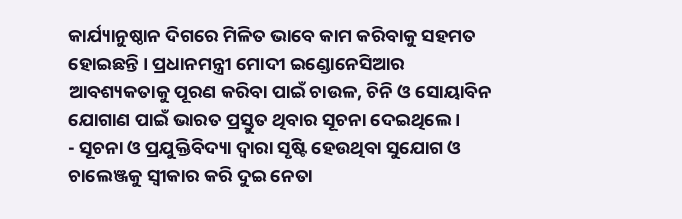କାର୍ଯ୍ୟାନୁଷ୍ଠାନ ଦିଗରେ ମିଳିତ ଭାବେ କାମ କରିବାକୁ ସହମତ ହୋଇଛନ୍ତି । ପ୍ରଧାନମନ୍ତ୍ରୀ ମୋଦୀ ଇଣ୍ଡୋନେସିଆର ଆବଶ୍ୟକତାକୁ ପୂରଣ କରିବା ପାଇଁ ଚାଉଳ, ଚିନି ଓ ସୋୟାବିନ ଯୋଗାଣ ପାଇଁ ଭାରତ ପ୍ରସ୍ତୁତ ଥିବାର ସୂଚନା ଦେଇଥିଲେ ।
- ସୂଚନା ଓ ପ୍ରଯୁକ୍ତିବିଦ୍ୟା ଦ୍ୱାରା ସୃଷ୍ଟି ହେଉଥିବା ସୁଯୋଗ ଓ ଚାଲେଞ୍ଜକୁ ସ୍ୱୀକାର କରି ଦୁଇ ନେତା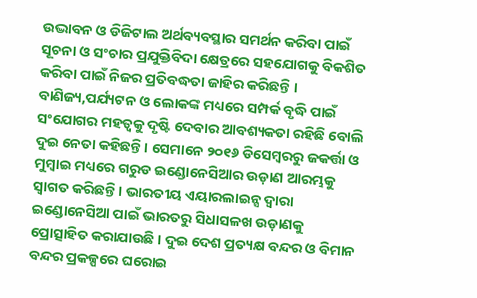ଉଦ୍ଭାବନ ଓ ଡିଜିଟାଲ ଅର୍ଥବ୍ୟବସ୍ଥାର ସମର୍ଥନ କରିବା ପାଇଁ ସୂଚନା ଓ ସଂଚାର ପ୍ରଯୁକ୍ତିବିଦା କ୍ଷେତ୍ରରେ ସହଯୋଗକୁ ବିକଶିତ କରିବା ପାଇଁ ନିଜର ପ୍ରତିବଦ୍ଧତା ଜାହିର କରିଛନ୍ତି । ବାଣିଜ୍ୟ,ପର୍ଯ୍ୟଟନ ଓ ଲୋକଙ୍କ ମଧ୍ୟରେ ସମ୍ପର୍କ ବୃଦ୍ଧି ପାଇଁ ସଂଯୋଗର ମହତ୍ୱକୁ ଦୃଷ୍ଟି ଦେବାର ଆବଶ୍ୟକତା ରହିଛି ବୋଲି ଦୁଇ ନେତା କହିଛନ୍ତି । ସେମାନେ ୨୦୧୬ ଡିସେମ୍ବରରୁ ଜକର୍ତ୍ତା ଓ ମୁମ୍ବାଇ ମଧ୍ୟରେ ଗରୁଡ ଇଣ୍ଡୋନେସିଆର ଉଡ଼ାଣ ଆରମ୍ଭକୁ ସ୍ୱାଗତ କରିଛନ୍ତି । ଭାରତୀୟ ଏୟାରଲାଇନ୍ସ ଦ୍ୱାରା ଇଣ୍ଡୋନେସିଆ ପାଇଁ ଭାରତରୁ ସିଧାସଳଖ ଉଡ଼ାଣକୁ ପ୍ରୋତ୍ସାହିତ କରାଯାଉଛି । ଦୁଇ ଦେଶ ପ୍ରତ୍ୟକ୍ଷ ବନ୍ଦର ଓ ବିମାନ ବନ୍ଦର ପ୍ରକଳ୍ପରେ ଘରୋଇ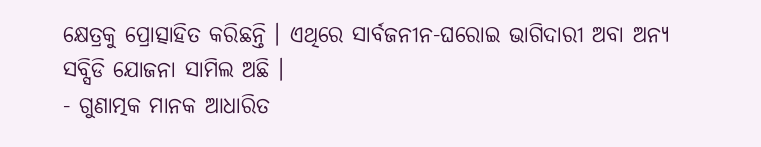କ୍ଷେତ୍ରକୁ ପ୍ରୋତ୍ସାହିତ କରିଛନ୍ତି । ଏଥିରେ ସାର୍ବଜନୀନ-ଘରୋଇ ଭାଗିଦାରୀ ଅବା ଅନ୍ୟ ସବ୍ସିଡି ଯୋଜନା ସାମିଲ ଅଛି ।
- ଗୁଣାତ୍ମକ ମାନକ ଆଧାରିତ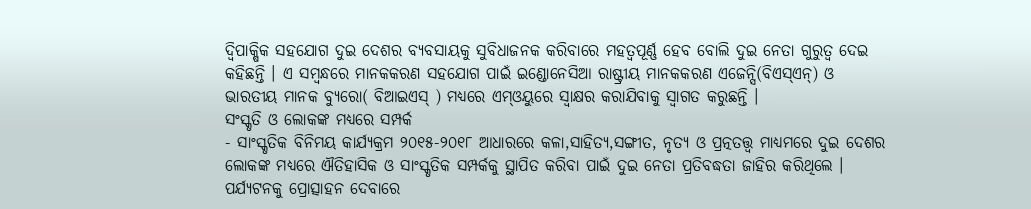ଦ୍ୱିପାକ୍ଷିକ ସହଯୋଗ ଦୁଇ ଦେଶର ବ୍ୟବସାୟକୁ ସୁବିଧାଜନକ କରିବାରେ ମହତ୍ୱପୂର୍ଣ୍ଣ ହେବ ବୋଲି ଦୁଇ ନେତା ଗୁରୁତ୍ୱ ଦେଇ କହିଛନ୍ତି । ଏ ସମ୍ବନ୍ଧରେ ମାନକକରଣ ସହଯୋଗ ପାଇଁ ଇଣ୍ଡୋନେସିଆ ରାଷ୍ଟ୍ରୀୟ ମାନକକରଣ ଏଜେନ୍ସି(ବିଏସ୍ଏନ୍) ଓ ଭାରତୀୟ ମାନକ ବ୍ୟୁରୋ( ବିଆଇଏସ୍ ) ମଧ୍ୟରେ ଏମ୍ଓୟୁରେ ସ୍ୱାକ୍ଷର କରାଯିବାକୁ ସ୍ୱାଗତ କରୁଛନ୍ତି ।
ସଂସ୍କୃତି ଓ ଲୋକଙ୍କ ମଧ୍ୟରେ ସମ୍ପର୍କ
- ସାଂସ୍କୃତିକ ବିନିମୟ କାର୍ଯ୍ୟକ୍ରମ ୨୦୧୫-୨୦୧୮ ଆଧାରରେ କଳା,ସାହିତ୍ୟ,ସଙ୍ଗୀତ, ନୃତ୍ୟ ଓ ପ୍ରତ୍ନତତ୍ତ୍ଵ ମାଧ୍ୟମରେ ଦୁଇ ଦେଶର ଲୋକଙ୍କ ମଧ୍ୟରେ ଐତିହାସିକ ଓ ସାଂସ୍କୃତିକ ସମ୍ପର୍କକୁ ସ୍ଥାପିତ କରିବା ପାଇଁ ଦୁଇ ନେତା ପ୍ରତିବଦ୍ଧତା ଜାହିର କରିଥିଲେ । ପର୍ଯ୍ୟଟନକୁ ପ୍ରୋତ୍ସାହନ ଦେବାରେ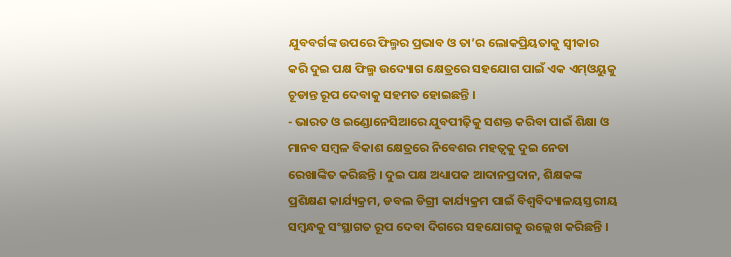ଯୁବବର୍ଗଙ୍କ ଉପରେ ଫିଲ୍ମର ପ୍ରଭାବ ଓ ତା’ର ଲୋକପ୍ରିୟତାକୁ ସ୍ୱୀକାର କରି ଦୁଇ ପକ୍ଷ ଫିଲ୍ମ ଉଦ୍ୟୋଗ କ୍ଷେତ୍ରରେ ସହଯୋଗ ପାଇଁ ଏକ ଏମ୍ଓୟୁକୁ ଚୂଡାନ୍ତ ରୂପ ଦେବାକୁ ସହମତ ହୋଇଛନ୍ତି ।
- ଭାରତ ଓ ଇଣ୍ଡୋନେସିଆରେ ଯୁବପୀଢ଼ିକୁ ସଶକ୍ତ କରିବା ପାଇଁ ଶିକ୍ଷା ଓ ମାନବ ସମ୍ବଳ ବିକାଶ କ୍ଷେତ୍ରରେ ନିବେଶର ମହତ୍ୱକୁ ଦୁଇ ନେତା ରେଖାଙ୍କିତ କରିଛନ୍ତି । ଦୁଇ ପକ୍ଷ ଅଧ୍ୟାପକ ଆଦାନପ୍ରଦାନ, ଶିକ୍ଷକଙ୍କ ପ୍ରଶିକ୍ଷଣ କାର୍ଯ୍ୟକ୍ରମ, ଡବଲ ଡିଗ୍ରୀ କାର୍ଯ୍ୟକ୍ରମ ପାଇଁ ବିଶ୍ୱବିଦ୍ୟାଳୟସ୍ତରୀୟ ସମ୍ବନ୍ଧକୁ ସଂସ୍ଥାଗତ ରୂପ ଦେବା ଦିଗରେ ସହଯୋଗକୁ ଉଲ୍ଲେଖ କରିଛନ୍ତି ।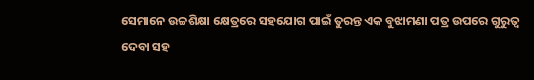ସେମାନେ ଉଚ୍ଚଶିକ୍ଷା କ୍ଷେତ୍ରରେ ସହଯୋଗ ପାଇଁ ତୁରନ୍ତ ଏକ ବୁଝାମଣା ପତ୍ର ଉପରେ ଗୁରୁତ୍ୱ ଦେବା ସହ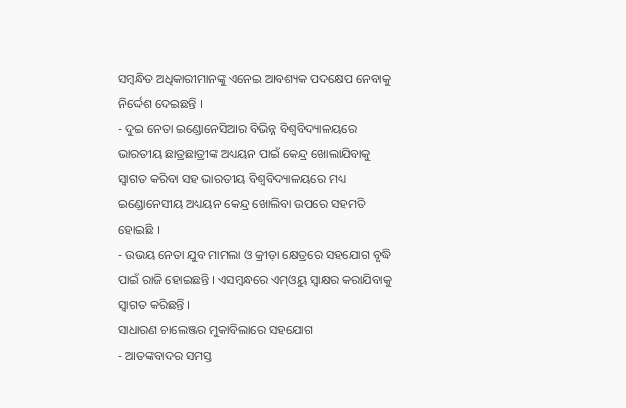ସମ୍ବନ୍ଧିତ ଅଧିକାରୀମାନଙ୍କୁ ଏନେଇ ଆବଶ୍ୟକ ପଦକ୍ଷେପ ନେବାକୁ ନିର୍ଦ୍ଦେଶ ଦେଇଛନ୍ତି ।
- ଦୁଇ ନେତା ଇଣ୍ଡୋନେସିଆର ବିଭିନ୍ନ ବିଶ୍ୱବିଦ୍ୟାଳୟରେ ଭାରତୀୟ ଛାତ୍ରଛାତ୍ରୀଙ୍କ ଅଧ୍ୟୟନ ପାଇଁ କେନ୍ଦ୍ର ଖୋଲାଯିବାକୁ ସ୍ୱାଗତ କରିବା ସହ ଭାରତୀୟ ବିଶ୍ୱବିଦ୍ୟାଳୟରେ ମଧ୍ୟ ଇଣ୍ଡୋନେସୀୟ ଅଧ୍ୟୟନ କେନ୍ଦ୍ର ଖୋଲିବା ଉପରେ ସହମତି ହୋଇଛି ।
- ଉଭୟ ନେତା ଯୁବ ମାମଲା ଓ କ୍ରୀଡ଼ା କ୍ଷେତ୍ରରେ ସହଯୋଗ ବୃଦ୍ଧି ପାଇଁ ରାଜି ହୋଇଛନ୍ତି । ଏସମ୍ବନ୍ଧରେ ଏମ୍ଓୟୁ ସ୍ୱାକ୍ଷର କରାଯିବାକୁ ସ୍ୱାଗତ କରିଛନ୍ତି ।
ସାଧାରଣ ଚାଲେଞ୍ଜର ମୁକାବିଲାରେ ସହଯୋଗ
- ଆତଙ୍କବାଦର ସମସ୍ତ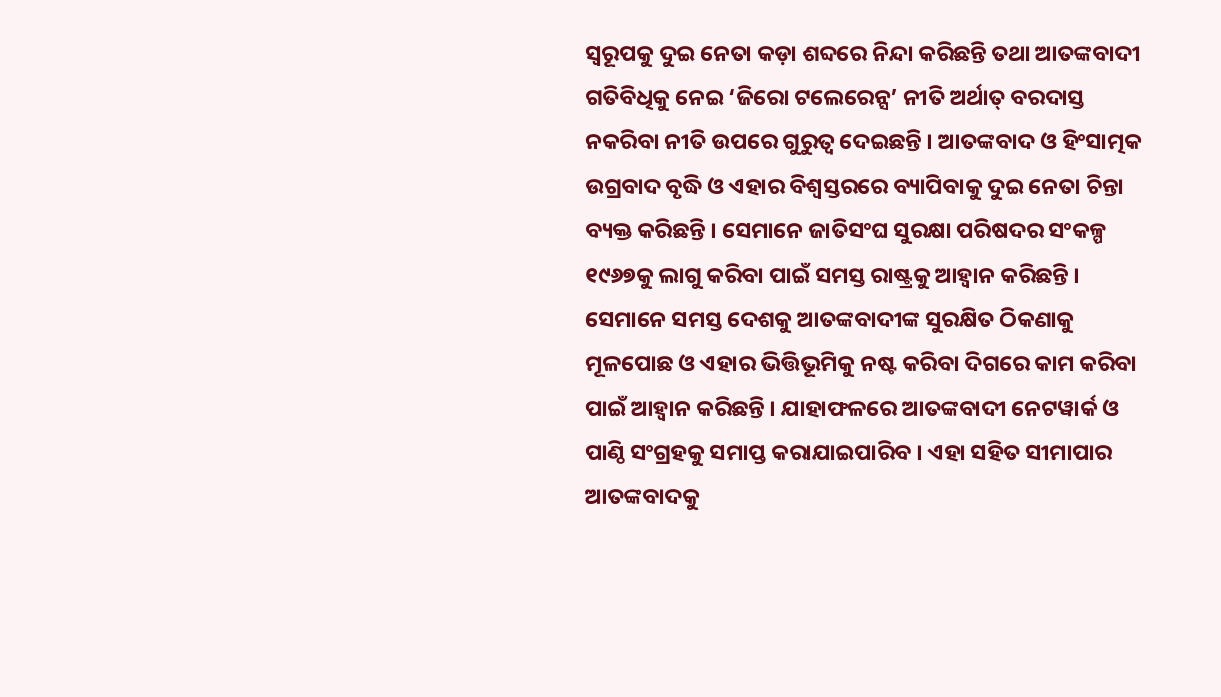ସ୍ୱରୂପକୁ ଦୁଇ ନେତା କଡ଼ା ଶବ୍ଦରେ ନିନ୍ଦା କରିଛନ୍ତି ତଥା ଆତଙ୍କବାଦୀ ଗତିବିଧିକୁ ନେଇ ‘ଜିରୋ ଟଲେରେନ୍ସ’ ନୀତି ଅର୍ଥାତ୍ ବରଦାସ୍ତ ନକରିବା ନୀତି ଉପରେ ଗୁରୁତ୍ୱ ଦେଇଛନ୍ତି । ଆତଙ୍କବାଦ ଓ ହିଂସାତ୍ମକ ଉଗ୍ରବାଦ ବୃଦ୍ଧି ଓ ଏହାର ବିଶ୍ୱସ୍ତରରେ ବ୍ୟାପିବାକୁ ଦୁଇ ନେତା ଚିନ୍ତା ବ୍ୟକ୍ତ କରିଛନ୍ତି । ସେମାନେ ଜାତିସଂଘ ସୁରକ୍ଷା ପରିଷଦର ସଂକଳ୍ପ ୧୯୬୭କୁ ଲାଗୁ କରିବା ପାଇଁ ସମସ୍ତ ରାଷ୍ଟ୍ରକୁ ଆହ୍ୱାନ କରିଛନ୍ତି । ସେମାନେ ସମସ୍ତ ଦେଶକୁ ଆତଙ୍କବାଦୀଙ୍କ ସୁରକ୍ଷିତ ଠିକଣାକୁ ମୂଳପୋଛ ଓ ଏହାର ଭିତ୍ତିଭୂମିକୁ ନଷ୍ଟ କରିବା ଦିଗରେ କାମ କରିବା ପାଇଁ ଆହ୍ୱାନ କରିଛନ୍ତି । ଯାହାଫଳରେ ଆତଙ୍କବାଦୀ ନେଟୱାର୍କ ଓ ପାଣ୍ଠି ସଂଗ୍ରହକୁ ସମାପ୍ତ କରାଯାଇପାରିବ । ଏହା ସହିତ ସୀମାପାର ଆତଙ୍କବାଦକୁ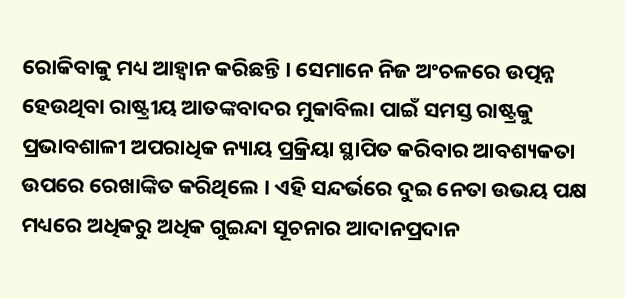ରୋକିବାକୁ ମଧ୍ୟ ଆହ୍ୱାନ କରିଛନ୍ତି । ସେମାନେ ନିଜ ଅଂଚଳରେ ଉତ୍ପନ୍ନ ହେଉଥିବା ରାଷ୍ଟ୍ରୀୟ ଆତଙ୍କବାଦର ମୁକାବିଲା ପାଇଁ ସମସ୍ତ ରାଷ୍ଟ୍ରକୁ ପ୍ରଭାବଶାଳୀ ଅପରାଧିକ ନ୍ୟାୟ ପ୍ରକ୍ରିୟା ସ୍ଥାପିତ କରିବାର ଆବଶ୍ୟକତା ଉପରେ ରେଖାଙ୍କିତ କରିଥିଲେ । ଏହି ସନ୍ଦର୍ଭରେ ଦୁଇ ନେତା ଉଭୟ ପକ୍ଷ ମଧ୍ୟରେ ଅଧିକରୁ ଅଧିକ ଗୁଇନ୍ଦା ସୂଚନାର ଆଦାନପ୍ରଦାନ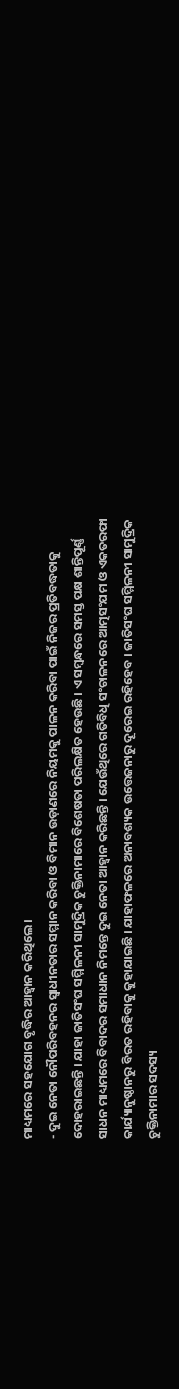ମାଧ୍ୟମରେ ସହଯୋଗ ବୃଦ୍ଧିର ଆହ୍ୱାନ କରିଥିଲେ ।
- ଦୁଇ ନେତା ନୌପରିବହନର ସ୍ୱାଧୀନତାର ସମ୍ମାନ କରିବା ଓ ବିମାନ ଉଡ଼ାଣରେ ନିୟମକୁ ପାଳନ କରିବା ପାଇଁ ନିଜର ପ୍ରତିବଦ୍ଧତାକୁ ଦୋହରାଇଛନ୍ତି । ଯାହା ଜାତିସଂଘ ସମ୍ମିଳନୀ ସାମୁଦ୍ରିକ ଚୁକ୍ତିନାମାରେ ବିଶେଷତା ପରିଲକ୍ଷିତ ହେଉଛି । ଏ ସମ୍ବନ୍ଧରେ ସମସ୍ତ ପକ୍ଷ ଶାନ୍ତିପୂର୍ଣ୍ଣ ସାଧନ ମାଧ୍ୟମରେ ବିବାଦର ସମାଧାନ ନିମନ୍ତେ ଦୁଇ ନେତା ଆହ୍ୱାନ କରିଛନ୍ତି । ଯେଉଁଥିରେ ଗତିବିଧି ସଂଚାଳନରେ ଆତ୍ମସଂଯମ ଓ ଏକତରଫା କାର୍ଯ୍ୟାନୁଷ୍ଠାନରୁ ବିରତ ରହିବାକୁ କୁହାଯାଇଛି । ଯାହାଫଳରେ ଅନାବଶ୍ୟକ ଉତ୍ତେଜନାରୁ ଦୂରେଇ ରହିହେବ । ଜାତିସଂଘ ସମ୍ମିଳନୀ ସାମୁଦ୍ରିକ ଚୁକ୍ତିନାମାର ସଦସ୍ୟ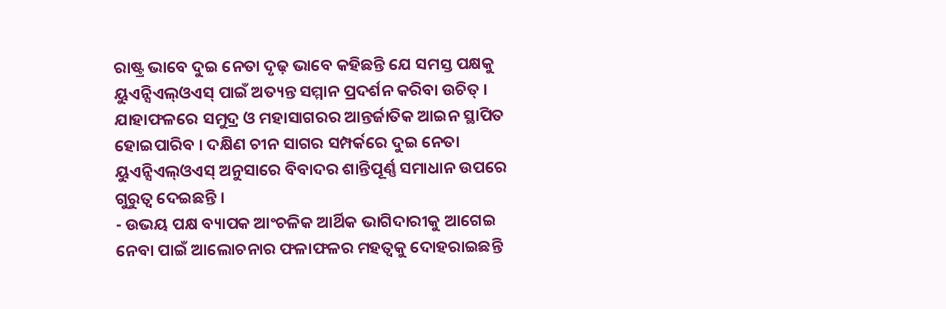ରାଷ୍ଟ୍ର ଭାବେ ଦୁଇ ନେତା ଦୃଢ଼ ଭାବେ କହିଛନ୍ତି ଯେ ସମସ୍ତ ପକ୍ଷକୁ ୟୁଏନ୍ସିଏଲ୍ଓଏସ୍ ପାଇଁ ଅତ୍ୟନ୍ତ ସମ୍ମାନ ପ୍ରଦର୍ଶନ କରିବା ଉଚିତ୍ । ଯାହାଫଳରେ ସମୁଦ୍ର ଓ ମହାସାଗରର ଆନ୍ତର୍ଜାତିକ ଆଇନ ସ୍ଥାପିତ ହୋଇପାରିବ । ଦକ୍ଷିଣ ଚୀନ ସାଗର ସମ୍ପର୍କରେ ଦୁଇ ନେତା ୟୁଏନ୍ସିଏଲ୍ଓଏସ୍ ଅନୁସାରେ ବିବାଦର ଶାନ୍ତିପୂର୍ଣ୍ଣ ସମାଧାନ ଉପରେ ଗୁରୁତ୍ୱ ଦେଇଛନ୍ତି ।
- ଉଭୟ ପକ୍ଷ ବ୍ୟାପକ ଆଂଚଳିକ ଆର୍ଥିକ ଭାଗିଦାରୀକୁ ଆଗେଇ ନେବା ପାଇଁ ଆଲୋଚନାର ଫଳାଫଳର ମହତ୍ୱକୁ ଦୋହରାଇଛନ୍ତି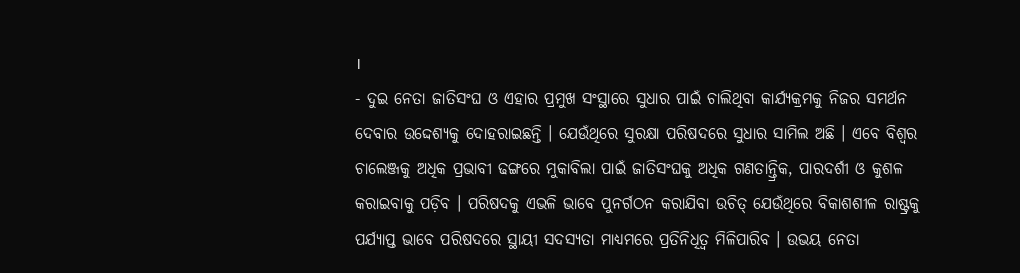।
- ଦୁଇ ନେତା ଜାତିସଂଘ ଓ ଏହାର ପ୍ରମୁଖ ସଂସ୍ଥାରେ ସୁଧାର ପାଇଁ ଚାଲିଥିବା କାର୍ଯ୍ୟକ୍ରମକୁ ନିଜର ସମର୍ଥନ ଦେବାର ଉଦ୍ଦେଶ୍ୟକୁ ଦୋହରାଇଛନ୍ତି । ଯେଉଁଥିରେ ସୁରକ୍ଷା ପରିଷଦରେ ସୁଧାର ସାମିଲ ଅଛି । ଏବେ ବିଶ୍ୱର ଚାଲେଞ୍ଜକୁ ଅଧିକ ପ୍ରଭାବୀ ଢଙ୍ଗରେ ମୁକାବିଲା ପାଇଁ ଜାତିସଂଘକୁ ଅଧିକ ଗଣତାନ୍ତ୍ରିକ, ପାରଦର୍ଶୀ ଓ କୁଶଳ କରାଇବାକୁ ପଡ଼ିବ । ପରିଷଦକୁ ଏଭଳି ଭାବେ ପୁନର୍ଗଠନ କରାଯିବା ଉଚିତ୍ ଯେଉଁଥିରେ ବିକାଶଶୀଳ ରାଷ୍ଟ୍ରକୁ ପର୍ଯ୍ୟାପ୍ତ ଭାବେ ପରିଷଦରେ ସ୍ଥାୟୀ ସଦସ୍ୟତା ମାଧ୍ୟମରେ ପ୍ରତିନିଧିତ୍ୱ ମିଳିପାରିବ । ଉଭୟ ନେତା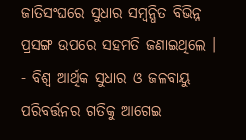ଜାତିସଂଘରେ ସୁଧାର ସମ୍ବନ୍ଧିତ ବିଭିନ୍ନ ପ୍ରସଙ୍ଗ ଉପରେ ସହମତି ଜଣାଇଥିଲେ ।
- ବିଶ୍ୱ ଆର୍ଥିକ ସୁଧାର ଓ ଜଳବାୟୁ ପରିବର୍ତ୍ତନର ଗତିକୁ ଆଗେଇ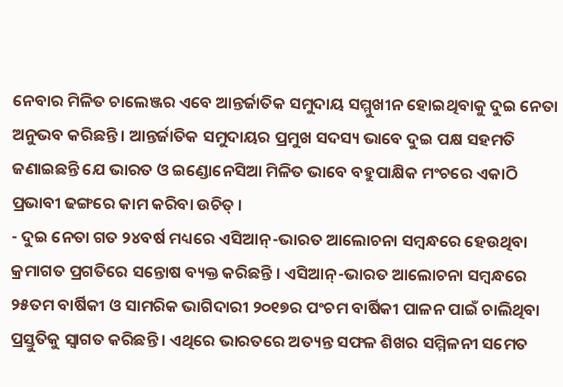ନେବାର ମିଳିତ ଚାଲେଞ୍ଜର ଏବେ ଆନ୍ତର୍ଜାତିକ ସମୁଦାୟ ସମ୍ମୁଖୀନ ହୋଇଥିବାକୁ ଦୁଇ ନେତା ଅନୁଭବ କରିଛନ୍ତି । ଆନ୍ତର୍ଜାତିକ ସମୁଦାୟର ପ୍ରମୁଖ ସଦସ୍ୟ ଭାବେ ଦୁଇ ପକ୍ଷ ସହମତି ଜଣାଇଛନ୍ତି ଯେ ଭାରତ ଓ ଇଣ୍ଡୋନେସିଆ ମିଳିତ ଭାବେ ବହୁପାକ୍ଷିକ ମଂଚରେ ଏକାଠି ପ୍ରଭାବୀ ଢଙ୍ଗରେ କାମ କରିବା ଉଚିତ୍ ।
- ଦୁଇ ନେତା ଗତ ୨୪ବର୍ଷ ମଧ୍ୟରେ ଏସିଆନ୍-ଭାରତ ଆଲୋଚନା ସମ୍ବନ୍ଧରେ ହେଉଥିବା କ୍ରମାଗତ ପ୍ରଗତିରେ ସନ୍ତୋଷ ବ୍ୟକ୍ତ କରିଛନ୍ତି । ଏସିଆନ୍-ଭାରତ ଆଲୋଚନା ସମ୍ବନ୍ଧରେ ୨୫ତମ ବାର୍ଷିକୀ ଓ ସାମରିକ ଭାଗିଦାରୀ ୨୦୧୭ର ପଂଚମ ବାର୍ଷିକୀ ପାଳନ ପାଇଁ ଚାଲିଥିବା ପ୍ରସ୍ତୁତିକୁ ସ୍ୱାଗତ କରିଛନ୍ତି । ଏଥିରେ ଭାରତରେ ଅତ୍ୟନ୍ତ ସଫଳ ଶିଖର ସମ୍ମିଳନୀ ସମେତ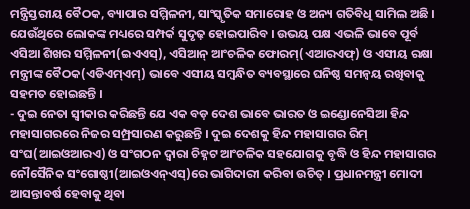ମନ୍ତ୍ରିସ୍ତରୀୟ ବୈଠକ, ବ୍ୟାପାର ସମ୍ମିଳନୀ, ସାଂସ୍କୃତିକ ସମାରୋହ ଓ ଅନ୍ୟ ଗତିବିଧି ସାମିଲ ଅଛି । ଯେଉଁଥିରେ ଲୋକଙ୍କ ମଧ୍ୟରେ ସମ୍ପର୍କ ସୁଦୃଢ଼ ହୋଇପାରିବ । ଉଭୟ ପକ୍ଷ ଏଭଳି ଭାବେ ପୂର୍ବ ଏସିଆ ଶିଖର ସମ୍ମିଳନୀ(ଇଏଏସ୍), ଏସିଆନ୍ ଆଂଚଳିକ ଫୋରମ୍(ଏଆରଏଫ୍) ଓ ଏସୀୟ ରକ୍ଷା ମନ୍ତ୍ରୀଙ୍କ ବୈଠକ(ଏଡିଏମ୍ଏମ୍) ଭାବେ ଏସୀୟ ସମ୍ବନ୍ଧିତ ବ୍ୟବସ୍ଥାରେ ଘନିଷ୍ଠ ସମନ୍ୱୟ ରଖିବାକୁ ସହମତ ହୋଇଛନ୍ତି ।
- ଦୁଇ ନେତା ସ୍ୱୀକାର କରିଛନ୍ତି ଯେ ଏକ ବଡ଼ ଦେଶ ଭାବେ ଭାରତ ଓ ଇଣ୍ଡୋନେସିଆ ହିନ୍ଦ ମହାସାଗରରେ ନିଜର ସମ୍ପ୍ରସାରଣ କରୁଛନ୍ତି । ଦୁଇ ଦେଶକୁ ହିନ୍ଦ ମହାସାଗର ରିମ୍ ସଂଘ(ଆଇଓଆରଏ) ଓ ସଂଗଠନ ଦ୍ୱାରା ଚିହ୍ନଟ ଆଂଚଳିକ ସହଯୋଗକୁ ବୃଦ୍ଧି ଓ ହିନ୍ଦ ମହାସାଗର ନୌସୈନିକ ସଂଗୋଷ୍ଠୀ(ଆଇଓଏନ୍ଏସ୍)ରେ ଭାଗିଦାରୀ କରିବା ଉଚିତ୍ । ପ୍ରଧାନମନ୍ତ୍ରୀ ମୋଦୀ ଆସନ୍ତାବର୍ଷ ହେବାକୁ ଥିବା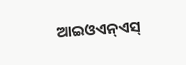ଆଇଓଏନ୍ଏସ୍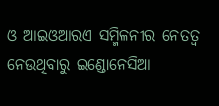ଓ ଆଇଓଆରଏ ସମ୍ମିଳନୀର ନେତତ୍ୱ ନେଉଥିବାରୁ ଇଣ୍ଡୋନେସିଆ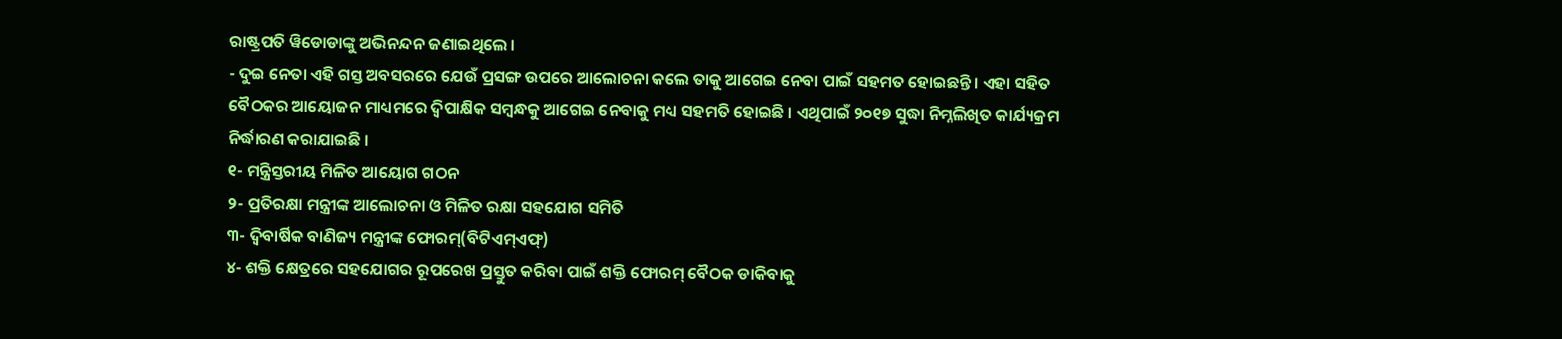ରାଷ୍ଟ୍ରପତି ୱିଡୋଡାଙ୍କୁ ଅଭିନନ୍ଦନ ଜଣାଇଥିଲେ ।
- ଦୁଇ ନେତା ଏହି ଗସ୍ତ ଅବସରରେ ଯେଉଁ ପ୍ରସଙ୍ଗ ଉପରେ ଆଲୋଚନା କଲେ ତାକୁ ଆଗେଇ ନେବା ପାଇଁ ସହମତ ହୋଇଛନ୍ତି । ଏହା ସହିତ ବୈଠକର ଆୟୋଜନ ମାଧ୍ୟମରେ ଦ୍ୱିପାକ୍ଷିକ ସମ୍ବନ୍ଧକୁ ଆଗେଇ ନେବାକୁ ମଧ୍ୟ ସହମତି ହୋଇଛି । ଏଥିପାଇଁ ୨୦୧୭ ସୁଦ୍ଧା ନିମ୍ନଲିଖିତ କାର୍ଯ୍ୟକ୍ରମ ନିର୍ଦ୍ଧାରଣ କରାଯାଇଛି ।
୧- ମନ୍ତ୍ରିସ୍ତରୀୟ ମିଳିତ ଆୟୋଗ ଗଠନ
୨- ପ୍ରତିରକ୍ଷା ମନ୍ତ୍ରୀଙ୍କ ଆଲୋଚନା ଓ ମିଳିତ ରକ୍ଷା ସହଯୋଗ ସମିତି
୩- ଦ୍ୱିବାର୍ଷିକ ବାଣିଜ୍ୟ ମନ୍ତ୍ରୀଙ୍କ ଫୋରମ୍(ବିଟିଏମ୍ଏଫ୍)
୪- ଶକ୍ତି କ୍ଷେତ୍ରରେ ସହଯୋଗର ରୂପରେଖ ପ୍ରସ୍ତୁତ କରିବା ପାଇଁ ଶକ୍ତି ଫୋରମ୍ ବୈଠକ ଡାକିବାକୁ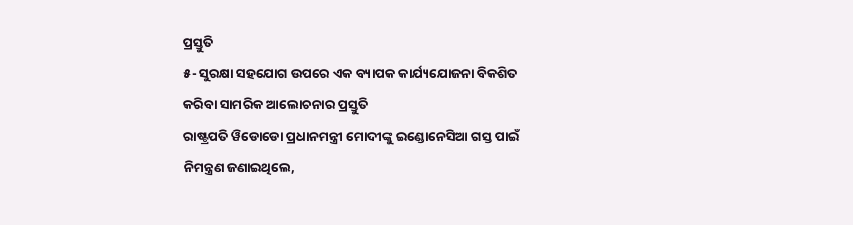ପ୍ରସ୍ତୁତି
୫- ସୁରକ୍ଷା ସହଯୋଗ ଉପରେ ଏକ ବ୍ୟାପକ କାର୍ଯ୍ୟଯୋଜନା ବିକଶିତ କରିବା ସାମରିକ ଆଲୋଚନାର ପ୍ରସ୍ତୁତି
ରାଷ୍ଟ୍ରପତି ୱିଡୋଡୋ ପ୍ରଧାନମନ୍ତ୍ରୀ ମୋଦୀଙ୍କୁ ଇଣ୍ଡୋନେସିଆ ଗସ୍ତ ପାଇଁ ନିମନ୍ତ୍ରଣ ଜଣାଇଥିଲେ,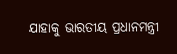ଯାହାକୁ ଭାରତୀୟ ପ୍ରଧାନମନ୍ତ୍ରୀ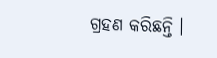ଗ୍ରହଣ କରିଛନ୍ତି ।